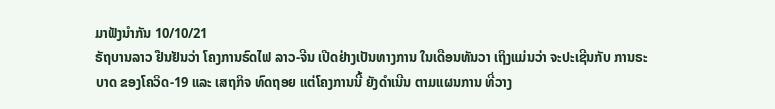ມາຟັງນໍາກັນ 10/10/21
ຣັຖບານລາວ ຢືນຢັນວ່າ ໂຄງການຣົດໄຟ ລາວ-ຈີນ ເປີດຢ່າງເປັນທາງການ ໃນເດືອນທັນວາ ເຖິງແມ່ນວ່າ ຈະປະເຊີນກັບ ການຣະບາດ ຂອງໂຄວິດ-19 ແລະ ເສຖກິຈ ທົດຖອຍ ແຕ່ໂຄງການນີ້ ຍັງດຳເນີນ ຕາມແຜນການ ທີ່ວາງ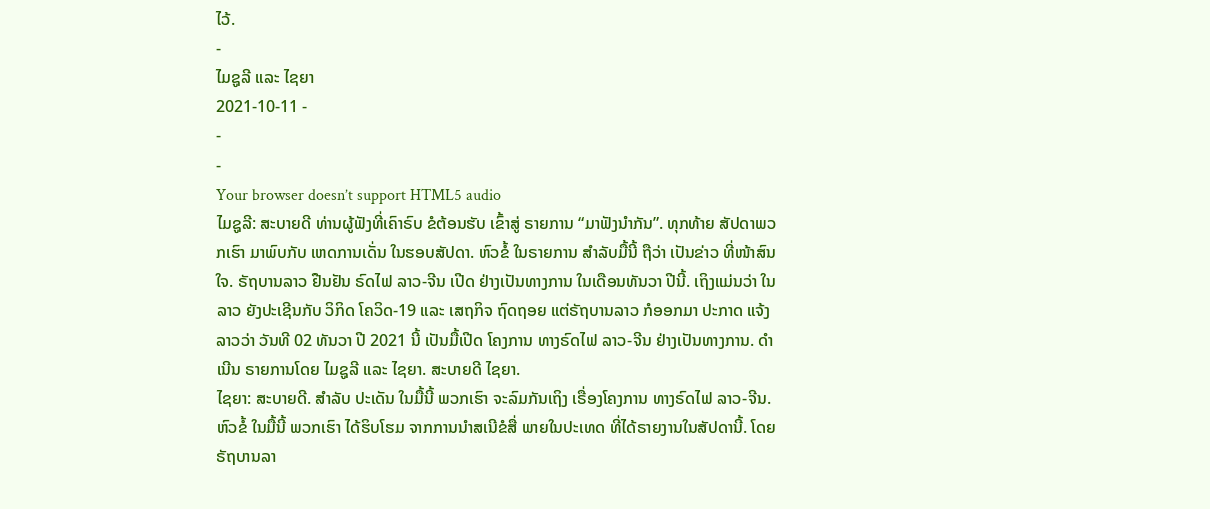ໄວ້.
-
ໄມຊູລີ ແລະ ໄຊຍາ
2021-10-11 -
-
-
Your browser doesn’t support HTML5 audio
ໄມຊູລີ: ສະບາຍດີ ທ່ານຜູ້ຟັງທີ່ເຄົາຣົບ ຂໍຕ້ອນຮັບ ເຂົ້າສູ່ ຣາຍການ “ມາຟັງນໍາກັນ”. ທຸກທ້າຍ ສັປດາພວກເຮົາ ມາພົບກັບ ເຫດການເດັ່ນ ໃນຮອບສັປດາ. ຫົວຂໍ້ ໃນຣາຍການ ສຳລັບມື້ນີ້ ຖືວ່າ ເປັນຂ່າວ ທີ່ໜ້າສົນໃຈ. ຣັຖບານລາວ ຢືນຢັນ ຣົດໄຟ ລາວ-ຈີນ ເປີດ ຢ່າງເປັນທາງການ ໃນເດືອນທັນວາ ປີນີ້. ເຖິງແມ່ນວ່າ ໃນລາວ ຍັງປະເຊີນກັບ ວິກິດ ໂຄວິດ-19 ແລະ ເສຖກິຈ ຖົດຖອຍ ແຕ່ຣັຖບານລາວ ກໍອອກມາ ປະກາດ ແຈ້ງລາວວ່າ ວັນທີ 02 ທັນວາ ປີ 2021 ນີ້ ເປັນມື້ເປີດ ໂຄງການ ທາງຣົດໄຟ ລາວ-ຈີນ ຢ່າງເປັນທາງການ. ດຳເນີນ ຣາຍການໂດຍ ໄມຊູລີ ແລະ ໄຊຍາ. ສະບາຍດີ ໄຊຍາ.
ໄຊຍາ: ສະບາຍດີ. ສຳລັບ ປະເດັນ ໃນມື້ນີ້ ພວກເຮົາ ຈະລົມກັນເຖິງ ເຣື່ອງໂຄງການ ທາງຣົດໄຟ ລາວ-ຈີນ. ຫົວຂໍ້ ໃນມື້ນີ້ ພວກເຮົາ ໄດ້ຮິບໂຮມ ຈາກການນຳສເນີຂໍສື່ ພາຍໃນປະເທດ ທີ່ໄດ້ຣາຍງານໃນສັປດານີ້. ໂດຍຣັຖບານລາ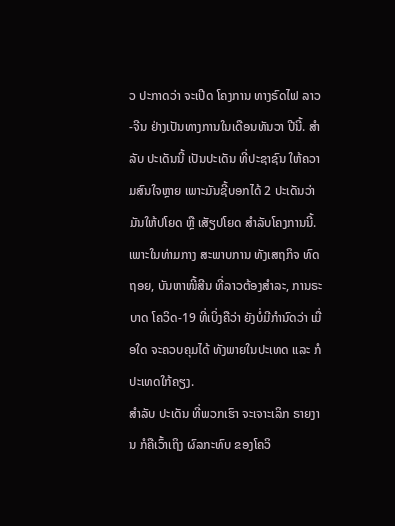ວ ປະກາດວ່າ ຈະເປີດ ໂຄງການ ທາງຣົດໄຟ ລາວ-ຈີນ ຢ່າງເປັນທາງການໃນເດືອນທັນວາ ປີນີ້. ສຳລັບ ປະເດັນນີ້ ເປັນປະເດັນ ທີ່ປະຊາຊົນ ໃຫ້ຄວາມສົນໃຈຫຼາຍ ເພາະມັນຊີ້ບອກໄດ້ 2 ປະເດັນວ່າ ມັນໃຫ້ປໂຍດ ຫຼື ເສັຽປໂຍດ ສຳລັບໂຄງການນີ້. ເພາະໃນທ່າມກາງ ສະພາບການ ທັງເສຖກິຈ ທົດຖອຍ, ບັນຫາໜີ້ສີນ ທີ່ລາວຕ້ອງສຳລະ, ການຣະບາດ ໂຄວິດ-19 ທີ່ເບິ່ງຄືວ່າ ຍັງບໍ່ມີກຳນົດວ່າ ເມື່ອໃດ ຈະຄວບຄຸມໄດ້ ທັງພາຍໃນປະເທດ ແລະ ກໍປະເທດໃກ້ຄຽງ.
ສຳລັບ ປະເດັນ ທີ່ພວກເຮົາ ຈະເຈາະເລິກ ຣາຍງານ ກໍຄືເວົ້າເຖິງ ຜົລກະທົບ ຂອງໂຄວິ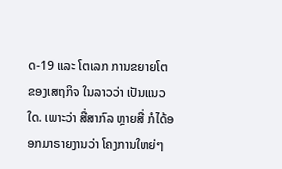ດ-19 ແລະ ໂຕເລກ ການຂຍາຍໂຕ ຂອງເສຖກິຈ ໃນລາວວ່າ ເປັນແນວໃດ. ເພາະວ່າ ສື່ສາກົລ ຫຼາຍສື່ ກໍໄດ້ອອກມາຣາຍງານວ່າ ໂຄງການໃຫຍ່ໆ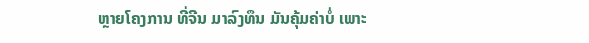ຫຼາຍໂຄງການ ທີ່ຈີນ ມາລົງທຶນ ມັນຄຸ້ມຄ່າບໍ່ ເພາະ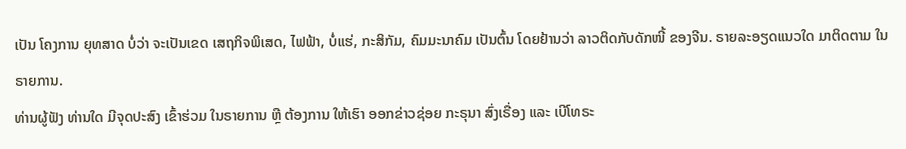ເປັນ ໂຄງການ ຍຸທສາດ ບໍ່ວ່າ ຈະເປັນເຂດ ເສຖກິຈພິເສດ, ໄຟຟ້າ, ບໍ່ແຮ່, ກະສິກັມ, ຄົມມະນາຄົມ ເປັນຕົ້ນ ໂດຍຢ້ານວ່າ ລາວຕິດກັບດັກໜີ້ ຂອງຈີນ. ຣາຍລະອຽດແນວໃດ ມາຕິດຕາມ ໃນຣາຍການ.
ທ່ານຜູ້ຟັງ ທ່ານໃດ ມີຈຸດປະສົງ ເຂົ້າຮ່ວມ ໃນຣາຍການ ຫຼື ຕ້ອງການ ໃຫ້ເຮົາ ອອກຂ່າວຊ່ອຍ ກະຣຸນາ ສົ່ງເຣື່ອງ ແລະ ເບີໂທຣະ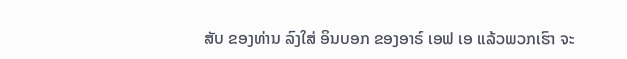ສັບ ຂອງທ່ານ ລົງໃສ່ ອິນບອກ ຂອງອາຣ໌ ເອຟ ເອ ແລ້ວພວກເຮົາ ຈະ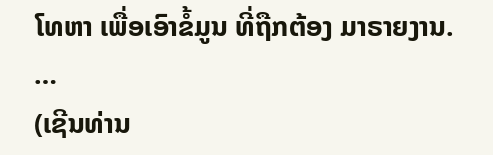ໂທຫາ ເພື່ອເອົາຂໍ້ມູນ ທີ່ຖືກຕ້ອງ ມາຣາຍງານ.
…
(ເຊີນທ່ານ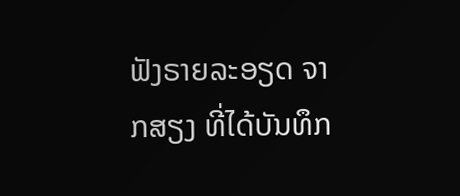ຟັງຣາຍລະອຽດ ຈາກສຽງ ທີ່ໄດ້ບັນທຶກ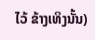ໄວ້ ຂ້າງເທິງນັ້ນ)